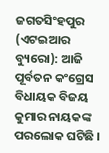ଜଗତସିଂହପୁର (ଏଟଇଆର ବ୍ୟୁରୋ): ଆଜି ପୂର୍ବତନ କଂଗ୍ରେସ ବିଧାୟକ ବିଜୟ କୁମାର ନାୟକଙ୍କ ପରଲୋକ ଘଟିଛି ।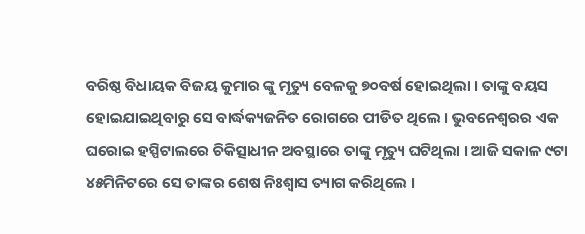ବରିଷ୍ଠ ବିଧାୟକ ବିଜୟ କୁମାର ଙ୍କୁ ମୃତ୍ୟୁ ବେଳକୁ ୭୦ବର୍ଷ ହୋଇଥିଲା । ତାଙ୍କୁ ବୟସ ହୋଇଯାଇଥିବାରୁ ସେ ବାର୍ଦ୍ଧକ୍ୟଜନିତ ରୋଗରେ ପୀଡିତ ଥିଲେ । ଭୁବନେଶ୍ୱରର ଏକ ଘରୋଇ ହସ୍ପିଟାଲରେ ଚିକିତ୍ସାଧୀନ ଅବସ୍ଥାରେ ତାଙ୍କୁ ମୃତ୍ୟୁ ଘଟିଥିଲା । ଆଜି ସକାଳ ୯ଟା ୪୫ମିନିଟରେ ସେ ତାଙ୍କର ଶେଷ ନିଃଶ୍ୱାସ ତ୍ୟାଗ କରିଥିଲେ ।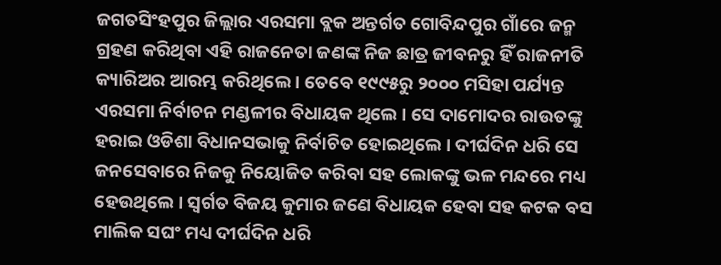ଜଗତସିଂହପୁର ଜିଲ୍ଲାର ଏରସମା ବ୍ଲକ ଅନ୍ତର୍ଗତ ଗୋବିନ୍ଦପୁର ଗାଁରେ ଜନ୍ମ ଗ୍ରହଣ କରିଥିବା ଏହି ରାଜନେତା ଜଣଙ୍କ ନିଜ ଛାତ୍ର ଜୀବନରୁ ହିଁ ରାଜନୀତି କ୍ୟାରିଅର ଆରମ୍ଭ କରିଥିଲେ । ତେବେ ୧୯୯୫ରୁ ୨୦୦୦ ମସିହା ପର୍ଯ୍ୟନ୍ତ ଏରସମା ନିର୍ବାଚନ ମଣ୍ଡଳୀର ବିଧାୟକ ଥିଲେ । ସେ ଦାମୋଦର ରାଉତଙ୍କୁ ହରାଇ ଓଡିଶା ବିଧାନସଭାକୁ ନିର୍ବାଚିତ ହୋଇଥିଲେ । ଦୀର୍ଘଦିନ ଧରି ସେ ଜନସେବାରେ ନିଜକୁ ନିୟୋଜିତ କରିବା ସହ ଲୋକଙ୍କୁ ଭଳ ମନ୍ଦରେ ମଧ୍ୟ ହେଉଥିଲେ । ସ୍ୱର୍ଗତ ବିଜୟ କୁମାର ଜଣେ ବିଧାୟକ ହେବା ସହ କଟକ ବସ ମାଲିକ ସଘଂ ମଧ୍ୟ ଦୀର୍ଘଦିନ ଧରି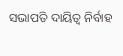ସଭାପତି ଦାୟିତ୍ୱ ନିର୍ବାହ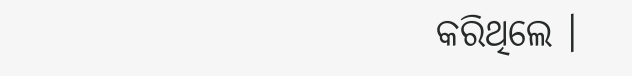କରିଥିଲେ ।